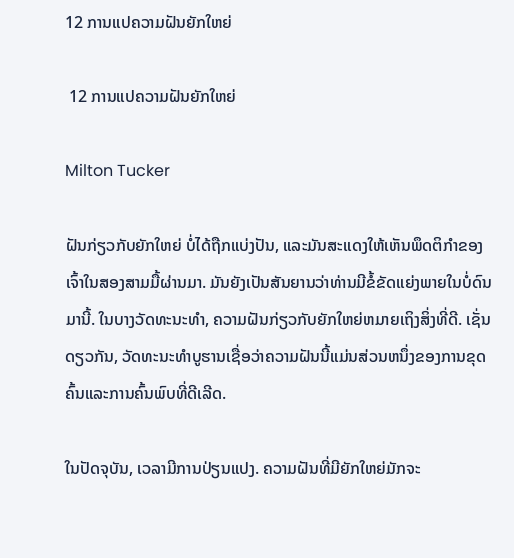12 ການແປຄວາມຝັນຍັກໃຫຍ່

 12 ການແປຄວາມຝັນຍັກໃຫຍ່

Milton Tucker

ຝັນກ່ຽວກັບຍັກໃຫຍ່ ບໍ່ໄດ້ຖືກແບ່ງປັນ, ແລະມັນສະແດງໃຫ້ເຫັນພຶດຕິກໍາຂອງເຈົ້າໃນສອງສາມມື້ຜ່ານມາ. ມັນຍັງເປັນສັນຍານວ່າທ່ານມີຂໍ້ຂັດແຍ່ງພາຍໃນບໍ່ດົນມານີ້. ໃນບາງວັດທະນະທໍາ, ຄວາມຝັນກ່ຽວກັບຍັກໃຫຍ່ຫມາຍເຖິງສິ່ງທີ່ດີ. ເຊັ່ນດຽວກັນ, ວັດທະນະທໍາບູຮານເຊື່ອວ່າຄວາມຝັນນີ້ແມ່ນສ່ວນຫນຶ່ງຂອງການຂຸດຄົ້ນແລະການຄົ້ນພົບທີ່ດີເລີດ.

ໃນປັດຈຸບັນ, ເວລາມີການປ່ຽນແປງ. ຄວາມຝັນທີ່ມີຍັກໃຫຍ່ມັກຈະ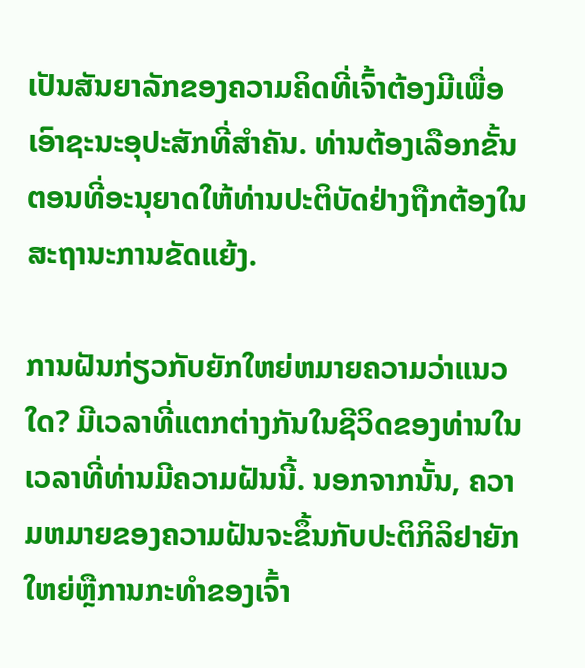ເປັນສັນຍາລັກຂອງຄວາມຄິດທີ່ເຈົ້າຕ້ອງມີເພື່ອເອົາຊະນະອຸປະສັກທີ່ສໍາຄັນ. ທ່ານຕ້ອງເລືອກຂັ້ນຕອນທີ່ອະນຸຍາດໃຫ້ທ່ານປະຕິບັດຢ່າງຖືກຕ້ອງໃນສະຖານະການຂັດແຍ້ງ.

ການຝັນກ່ຽວກັບຍັກໃຫຍ່ຫມາຍຄວາມວ່າແນວໃດ? ມີເວລາທີ່ແຕກຕ່າງກັນໃນຊີວິດຂອງທ່ານໃນເວລາທີ່ທ່ານມີຄວາມຝັນນີ້. ນອກຈາກນັ້ນ, ຄວາມຫມາຍຂອງຄວາມຝັນຈະຂຶ້ນກັບປະຕິກິລິຢາຍັກໃຫຍ່ຫຼືການກະທໍາຂອງເຈົ້າ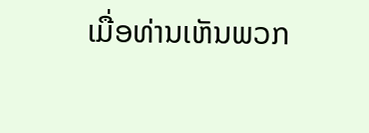ເມື່ອທ່ານເຫັນພວກ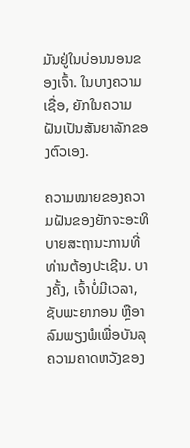ມັນຢູ່ໃນບ່ອນນອນຂອງເຈົ້າ. ໃນບາງຄວາມເຊື່ອ, ຍັກໃນຄວາມຝັນເປັນສັນຍາລັກຂອງຕົວເອງ.

ຄວາມໝາຍຂອງຄວາມຝັນຂອງຍັກຈະອະທິບາຍສະຖານະການທີ່ທ່ານຕ້ອງປະເຊີນ. ບາງຄັ້ງ, ເຈົ້າບໍ່ມີເວລາ, ຊັບພະຍາກອນ ຫຼືອາລົມພຽງພໍເພື່ອບັນລຸຄວາມຄາດຫວັງຂອງ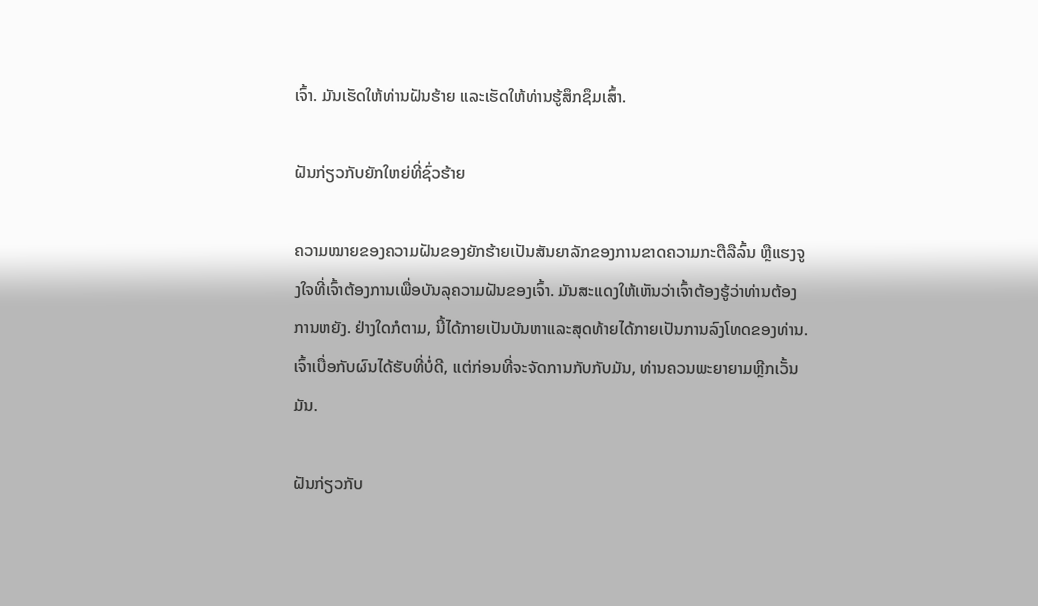ເຈົ້າ. ມັນເຮັດໃຫ້ທ່ານຝັນຮ້າຍ ແລະເຮັດໃຫ້ທ່ານຮູ້ສຶກຊຶມເສົ້າ.

ຝັນກ່ຽວກັບຍັກໃຫຍ່ທີ່ຊົ່ວຮ້າຍ

ຄວາມໝາຍຂອງຄວາມຝັນຂອງຍັກຮ້າຍເປັນສັນຍາລັກຂອງການຂາດຄວາມກະຕືລືລົ້ນ ຫຼືແຮງຈູງໃຈທີ່ເຈົ້າຕ້ອງການເພື່ອບັນລຸຄວາມຝັນຂອງເຈົ້າ. ມັນສະແດງໃຫ້ເຫັນວ່າເຈົ້າຕ້ອງຮູ້ວ່າທ່ານຕ້ອງການຫຍັງ. ຢ່າງໃດກໍຕາມ, ນີ້ໄດ້ກາຍເປັນບັນຫາແລະສຸດທ້າຍໄດ້ກາຍເປັນການລົງໂທດຂອງທ່ານ. ເຈົ້າເບື່ອກັບຜົນໄດ້ຮັບທີ່ບໍ່ດີ, ແຕ່ກ່ອນທີ່ຈະຈັດການກັບກັບມັນ, ທ່ານຄວນພະຍາຍາມຫຼີກເວັ້ນມັນ.

ຝັນກ່ຽວກັບ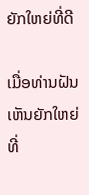ຍັກໃຫຍ່ທີ່ດີ

ເມື່ອທ່ານຝັນເຫັນຍັກໃຫຍ່ທີ່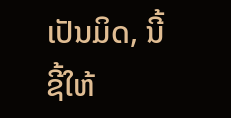ເປັນມິດ, ນີ້ຊີ້ໃຫ້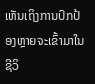ເຫັນເຖິງການປົກປ້ອງຫຼາຍຈະເຂົ້າມາໃນຊີວິ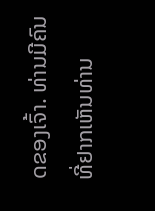ດຂອງເຈົ້າ. ທ່ານມີຄົນທີ່ຢາກເຫັນທ່ານ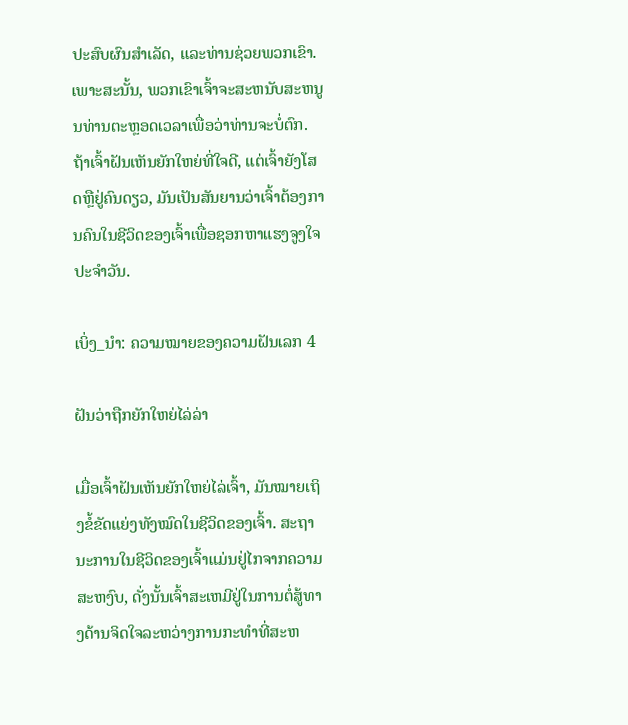ປະສົບຜົນສໍາເລັດ, ແລະທ່ານຊ່ວຍພວກເຂົາ. ເພາະສະນັ້ນ, ພວກເຂົາເຈົ້າຈະສະຫນັບສະຫນູນທ່ານຕະຫຼອດເວລາເພື່ອວ່າທ່ານຈະບໍ່ຕົກ. ຖ້າເຈົ້າຝັນເຫັນຍັກໃຫຍ່ທີ່ໃຈດີ, ແຕ່ເຈົ້າຍັງໂສດຫຼືຢູ່ຄົນດຽວ, ມັນເປັນສັນຍານວ່າເຈົ້າຕ້ອງການຄົນໃນຊີວິດຂອງເຈົ້າເພື່ອຊອກຫາແຮງຈູງໃຈປະຈໍາວັນ.

ເບິ່ງ_ນຳ: ຄວາມໝາຍຂອງຄວາມຝັນເລກ 4

ຝັນວ່າຖືກຍັກໃຫຍ່ໄລ່ລ່າ

ເມື່ອເຈົ້າຝັນເຫັນຍັກໃຫຍ່ໄລ່ເຈົ້າ, ມັນໝາຍເຖິງຂໍ້ຂັດແຍ່ງທັງໝົດໃນຊີວິດຂອງເຈົ້າ. ສະຖານະການໃນຊີວິດຂອງເຈົ້າແມ່ນຢູ່ໄກຈາກຄວາມສະຫງົບ, ດັ່ງນັ້ນເຈົ້າສະເຫມີຢູ່ໃນການຕໍ່ສູ້ທາງດ້ານຈິດໃຈລະຫວ່າງການກະທໍາທີ່ສະຫ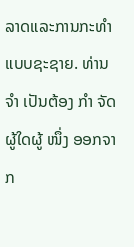ລາດແລະການກະທໍາແບບຊະຊາຍ. ທ່ານ ຈຳ ເປັນຕ້ອງ ກຳ ຈັດຜູ້ໃດຜູ້ ໜຶ່ງ ອອກຈາກ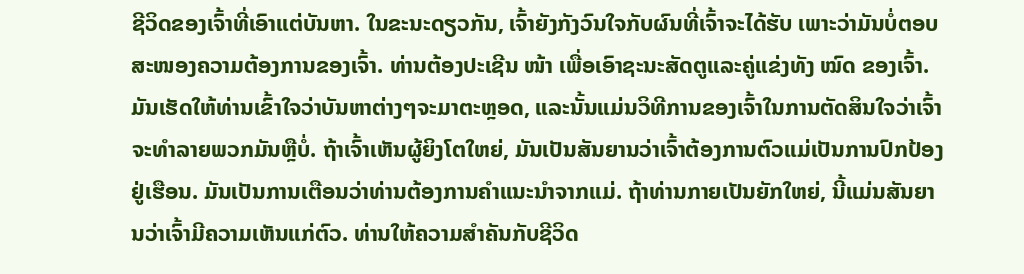ຊີວິດຂອງເຈົ້າທີ່ເອົາແຕ່ບັນຫາ. ໃນຂະນະດຽວກັນ, ເຈົ້າຍັງກັງວົນໃຈກັບຜົນທີ່ເຈົ້າຈະໄດ້ຮັບ ເພາະວ່າມັນບໍ່ຕອບສະໜອງຄວາມຕ້ອງການຂອງເຈົ້າ. ທ່ານຕ້ອງປະເຊີນ ໜ້າ ເພື່ອເອົາຊະນະສັດຕູແລະຄູ່ແຂ່ງທັງ ໝົດ ຂອງເຈົ້າ. ມັນເຮັດໃຫ້ທ່ານເຂົ້າໃຈວ່າບັນຫາຕ່າງໆຈະມາຕະຫຼອດ, ແລະນັ້ນແມ່ນວິທີການຂອງເຈົ້າໃນການຕັດສິນໃຈວ່າເຈົ້າຈະທໍາລາຍພວກມັນຫຼືບໍ່. ຖ້າເຈົ້າເຫັນຜູ້ຍິງໂຕໃຫຍ່, ມັນເປັນສັນຍານວ່າເຈົ້າຕ້ອງການຕົວແມ່ເປັນການປົກປ້ອງຢູ່ເຮືອນ. ມັນເປັນການເຕືອນວ່າທ່ານຕ້ອງການຄໍາແນະນໍາຈາກແມ່. ຖ້າທ່ານກາຍເປັນຍັກໃຫຍ່, ນີ້ແມ່ນສັນຍານວ່າເຈົ້າມີຄວາມເຫັນແກ່ຕົວ. ທ່ານໃຫ້ຄວາມສໍາຄັນກັບຊີວິດ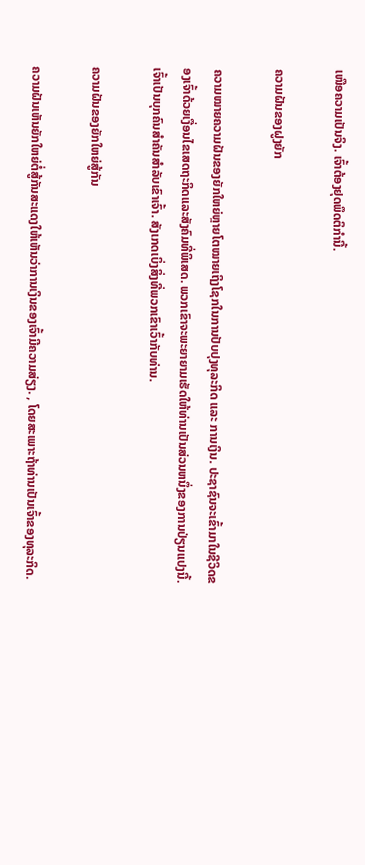ເໜືອຄວາມເປັນຈິງ. ເຈົ້າຕ້ອງຢຸດພຶດຕິກຳນີ້.

ຄວາມຝັນຂອງຝູງຍັກ

ຄວາມໝາຍຄວາມຝັນຂອງຍັກໃຫຍ່ຫຼາຍໂຕໝາຍເຖິງໂຊກໃນການປັບປຸງທຸລະກິດ ແລະ ການເງິນ. ປະຊາຊົນຈະເຂົ້າມາໃນຊີວິດຂອງເຈົ້າດ້ວຍເງື່ອນໄຂເສດຖະກິດແລະສັງຄົມທີ່ພິເສດ. ພວກເຂົາຈະພະຍາຍາມເຮັດໃຫ້ທ່ານເປັນສ່ວນຫນຶ່ງຂອງການປ່ຽນແປງນີ້. ເຈົ້າເປັນບຸກຄົນສຳຄັນສຳລັບເຂົາເຈົ້າ. ສັງເກດເບິ່ງສິ່ງທີ່ພວກເຂົາເວົ້າກັບທ່ານ.

ຄວາມຝັນຂອງຍັກໃຫຍ່ສູ້ກັນ

ຄວາມຝັນເຫັນຍັກໃຫຍ່ຕໍ່ສູ້ກັນສະແດງໃຫ້ເຫັນວ່າການເງິນຂອງເຈົ້າມີຄວາມສ່ຽງ. , ໂດຍສະເພາະຖ້າທ່ານເປັນເຈົ້າຂອງທຸລະກິດ.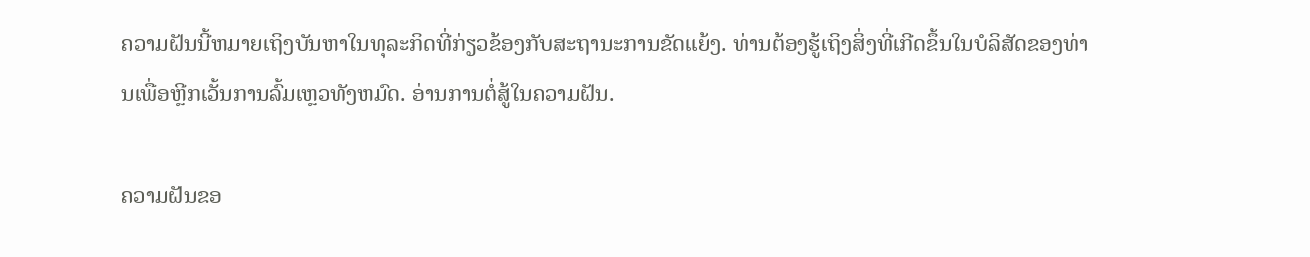ຄວາມຝັນນີ້ຫມາຍເຖິງບັນຫາໃນທຸລະກິດທີ່ກ່ຽວຂ້ອງກັບສະຖານະການຂັດແຍ້ງ. ທ່ານຕ້ອງຮູ້ເຖິງສິ່ງທີ່ເກີດຂຶ້ນໃນບໍລິສັດຂອງທ່ານເພື່ອຫຼີກເວັ້ນການລົ້ມເຫຼວທັງຫມົດ. ອ່ານການຕໍ່ສູ້ໃນຄວາມຝັນ.

ຄວາມຝັນຂອ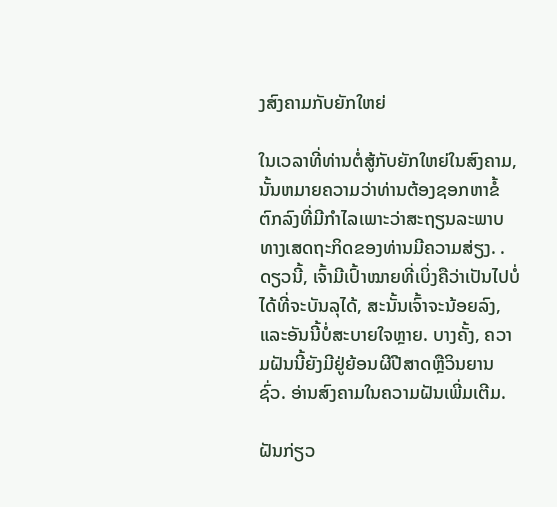ງສົງຄາມກັບຍັກໃຫຍ່

ໃນເວລາທີ່ທ່ານຕໍ່ສູ້ກັບຍັກໃຫຍ່ໃນສົງຄາມ, ນັ້ນຫມາຍຄວາມວ່າທ່ານຕ້ອງຊອກຫາຂໍ້ຕົກລົງທີ່ມີກໍາໄລເພາະວ່າສະຖຽນລະພາບທາງເສດຖະກິດຂອງທ່ານມີຄວາມສ່ຽງ. . ດຽວນີ້, ເຈົ້າມີເປົ້າໝາຍທີ່ເບິ່ງຄືວ່າເປັນໄປບໍ່ໄດ້ທີ່ຈະບັນລຸໄດ້, ສະນັ້ນເຈົ້າຈະນ້ອຍລົງ, ແລະອັນນີ້ບໍ່ສະບາຍໃຈຫຼາຍ. ບາງຄັ້ງ, ຄວາມຝັນນີ້ຍັງມີຢູ່ຍ້ອນຜີປີສາດຫຼືວິນຍານຊົ່ວ. ອ່ານສົງຄາມໃນຄວາມຝັນເພີ່ມເຕີມ.

ຝັນກ່ຽວ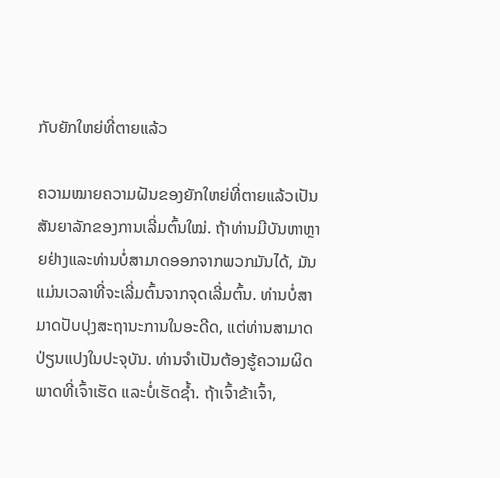ກັບຍັກໃຫຍ່ທີ່ຕາຍແລ້ວ

ຄວາມໝາຍຄວາມຝັນຂອງຍັກໃຫຍ່ທີ່ຕາຍແລ້ວເປັນສັນຍາລັກຂອງການເລີ່ມຕົ້ນໃໝ່. ຖ້າທ່ານມີບັນຫາຫຼາຍຢ່າງແລະທ່ານບໍ່ສາມາດອອກຈາກພວກມັນໄດ້, ມັນແມ່ນເວລາທີ່ຈະເລີ່ມຕົ້ນຈາກຈຸດເລີ່ມຕົ້ນ. ທ່ານບໍ່ສາມາດປັບປຸງສະຖານະການໃນອະດີດ, ແຕ່ທ່ານສາມາດປ່ຽນແປງໃນປະຈຸບັນ. ທ່ານຈໍາເປັນຕ້ອງຮູ້ຄວາມຜິດພາດທີ່ເຈົ້າເຮັດ ແລະບໍ່ເຮັດຊ້ຳ. ຖ້າເຈົ້າຂ້າເຈົ້າ,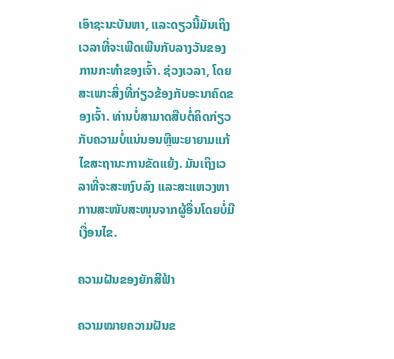ເອົາຊະນະບັນຫາ, ແລະດຽວນີ້ມັນເຖິງເວລາທີ່ຈະເພີດເພີນກັບລາງວັນຂອງການກະທໍາຂອງເຈົ້າ. ຊ່ວງເວລາ, ໂດຍສະເພາະສິ່ງທີ່ກ່ຽວຂ້ອງກັບອະນາຄົດຂອງເຈົ້າ. ທ່ານບໍ່ສາມາດສືບຕໍ່ຄິດກ່ຽວກັບຄວາມບໍ່ແນ່ນອນຫຼືພະຍາຍາມແກ້ໄຂສະຖານະການຂັດແຍ້ງ. ມັນເຖິງເວລາທີ່ຈະສະຫງົບລົງ ແລະສະແຫວງຫາການສະໜັບສະໜຸນຈາກຜູ້ອື່ນໂດຍບໍ່ມີເງື່ອນໄຂ.

ຄວາມຝັນຂອງຍັກສີຟ້າ

ຄວາມໝາຍຄວາມຝັນຂ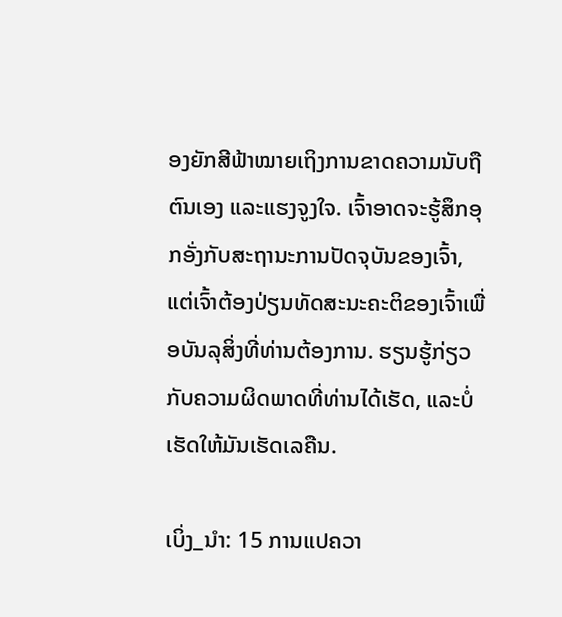ອງຍັກສີຟ້າໝາຍເຖິງການຂາດຄວາມນັບຖືຕົນເອງ ແລະແຮງຈູງໃຈ. ເຈົ້າອາດຈະຮູ້ສຶກອຸກອັ່ງກັບສະຖານະການປັດຈຸບັນຂອງເຈົ້າ, ແຕ່ເຈົ້າຕ້ອງປ່ຽນທັດສະນະຄະຕິຂອງເຈົ້າເພື່ອບັນລຸສິ່ງທີ່ທ່ານຕ້ອງການ. ຮຽນຮູ້ກ່ຽວກັບຄວາມຜິດພາດທີ່ທ່ານໄດ້ເຮັດ, ແລະບໍ່ເຮັດໃຫ້ມັນເຮັດເລຄືນ.

ເບິ່ງ_ນຳ: 15 ການແປຄວາ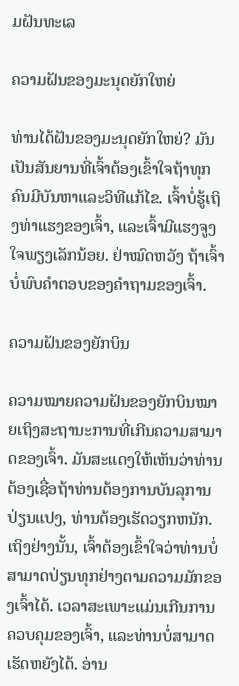ມຝັນທະເລ

ຄວາມຝັນຂອງມະນຸດຍັກໃຫຍ່

ທ່ານໄດ້ຝັນຂອງມະນຸດຍັກໃຫຍ່? ມັນເປັນສັນຍານທີ່ເຈົ້າຕ້ອງເຂົ້າໃຈຖ້າທຸກຄົນມີບັນຫາແລະວິທີແກ້ໄຂ. ເຈົ້າບໍ່ຮູ້ເຖິງທ່າແຮງຂອງເຈົ້າ, ແລະເຈົ້າມີແຮງຈູງໃຈພຽງເລັກນ້ອຍ. ຢ່າໝົດຫວັງ ຖ້າເຈົ້າບໍ່ພົບຄຳຕອບຂອງຄຳຖາມຂອງເຈົ້າ.

ຄວາມຝັນຂອງຍັກບິນ

ຄວາມໝາຍຄວາມຝັນຂອງຍັກບິນໝາຍເຖິງສະຖານະການທີ່ເກີນຄວາມສາມາດຂອງເຈົ້າ. ມັນສະແດງໃຫ້ເຫັນວ່າທ່ານຕ້ອງເຊື່ອຖ້າທ່ານຕ້ອງການບັນລຸການປ່ຽນແປງ, ທ່ານຕ້ອງເຮັດວຽກຫນັກ. ເຖິງຢ່າງນັ້ນ, ເຈົ້າຕ້ອງເຂົ້າໃຈວ່າທ່ານບໍ່ສາມາດປ່ຽນທຸກຢ່າງຕາມຄວາມມັກຂອງເຈົ້າໄດ້. ເວລາສະເພາະແມ່ນເກີນການຄວບຄຸມຂອງເຈົ້າ, ແລະທ່ານບໍ່ສາມາດເຮັດຫຍັງໄດ້. ອ່ານ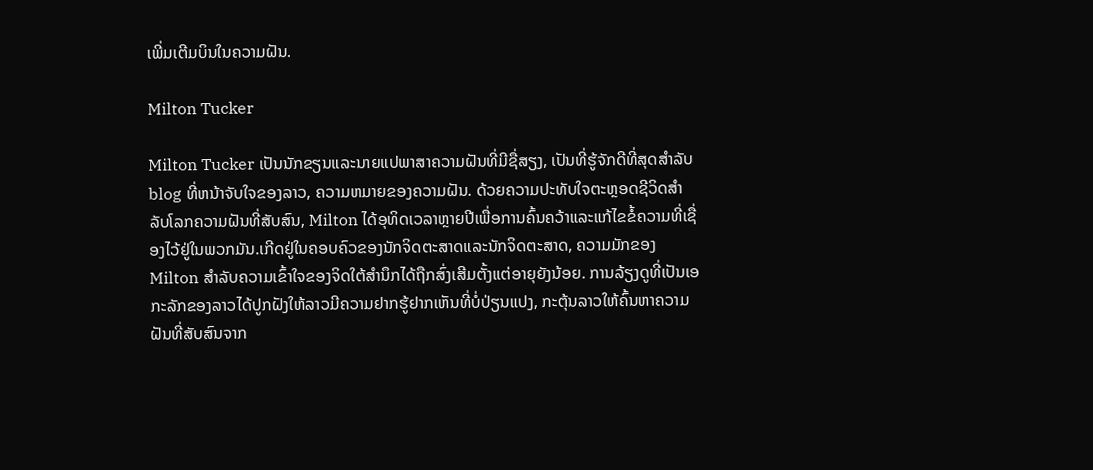ເພີ່ມເຕີມບິນໃນຄວາມຝັນ.

Milton Tucker

Milton Tucker ເປັນນັກຂຽນແລະນາຍແປພາສາຄວາມຝັນທີ່ມີຊື່ສຽງ, ເປັນທີ່ຮູ້ຈັກດີທີ່ສຸດສໍາລັບ blog ທີ່ຫນ້າຈັບໃຈຂອງລາວ, ຄວາມຫມາຍຂອງຄວາມຝັນ. ດ້ວຍຄວາມປະທັບໃຈຕະຫຼອດຊີວິດສໍາລັບໂລກຄວາມຝັນທີ່ສັບສົນ, Milton ໄດ້ອຸທິດເວລາຫຼາຍປີເພື່ອການຄົ້ນຄວ້າແລະແກ້ໄຂຂໍ້ຄວາມທີ່ເຊື່ອງໄວ້ຢູ່ໃນພວກມັນ.ເກີດຢູ່ໃນຄອບຄົວຂອງນັກຈິດຕະສາດແລະນັກຈິດຕະສາດ, ຄວາມມັກຂອງ Milton ສໍາລັບຄວາມເຂົ້າໃຈຂອງຈິດໃຕ້ສໍານຶກໄດ້ຖືກສົ່ງເສີມຕັ້ງແຕ່ອາຍຸຍັງນ້ອຍ. ການລ້ຽງດູທີ່ເປັນເອກະລັກຂອງລາວໄດ້ປູກຝັງໃຫ້ລາວມີຄວາມຢາກຮູ້ຢາກເຫັນທີ່ບໍ່ປ່ຽນແປງ, ກະຕຸ້ນລາວໃຫ້ຄົ້ນຫາຄວາມຝັນທີ່ສັບສົນຈາກ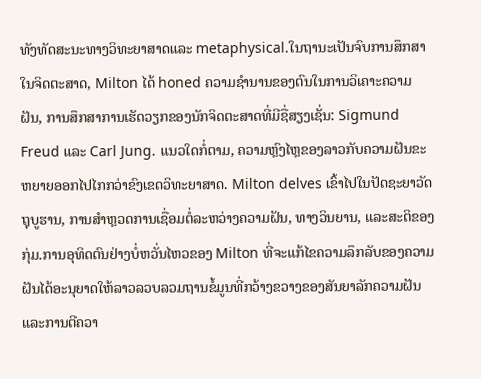ທັງທັດສະນະທາງວິທະຍາສາດແລະ metaphysical.ໃນຖານະເປັນຈົບການສຶກສາໃນຈິດຕະສາດ, Milton ໄດ້ honed ຄວາມຊໍານານຂອງຕົນໃນການວິເຄາະຄວາມຝັນ, ການສຶກສາການເຮັດວຽກຂອງນັກຈິດຕະສາດທີ່ມີຊື່ສຽງເຊັ່ນ: Sigmund Freud ແລະ Carl Jung. ແນວໃດກໍ່ຕາມ, ຄວາມຫຼົງໄຫຼຂອງລາວກັບຄວາມຝັນຂະຫຍາຍອອກໄປໄກກວ່າຂົງເຂດວິທະຍາສາດ. Milton delves ເຂົ້າໄປໃນປັດຊະຍາວັດຖຸບູຮານ, ການສໍາຫຼວດການເຊື່ອມຕໍ່ລະຫວ່າງຄວາມຝັນ, ທາງວິນຍານ, ແລະສະຕິຂອງກຸ່ມ.ການອຸທິດຕົນຢ່າງບໍ່ຫວັ່ນໄຫວຂອງ Milton ທີ່ຈະແກ້ໄຂຄວາມລຶກລັບຂອງຄວາມຝັນໄດ້ອະນຸຍາດໃຫ້ລາວລວບລວມຖານຂໍ້ມູນທີ່ກວ້າງຂວາງຂອງສັນຍາລັກຄວາມຝັນແລະການຕີຄວາ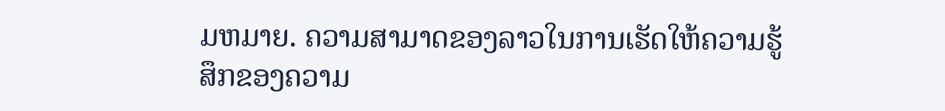ມຫມາຍ. ຄວາມສາມາດຂອງລາວໃນການເຮັດໃຫ້ຄວາມຮູ້ສຶກຂອງຄວາມ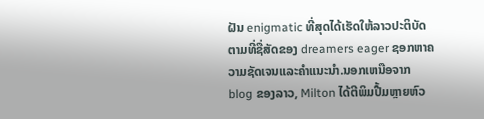ຝັນ enigmatic ທີ່ສຸດໄດ້ເຮັດໃຫ້ລາວປະຕິບັດຕາມທີ່ຊື່ສັດຂອງ dreamers eager ຊອກຫາຄວາມຊັດເຈນແລະຄໍາແນະນໍາ.ນອກເຫນືອຈາກ blog ຂອງລາວ, Milton ໄດ້ຕີພິມປື້ມຫຼາຍຫົວ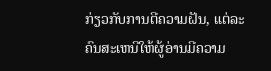ກ່ຽວກັບການຕີຄວາມຝັນ, ແຕ່ລະຄົນສະເຫນີໃຫ້ຜູ້ອ່ານມີຄວາມ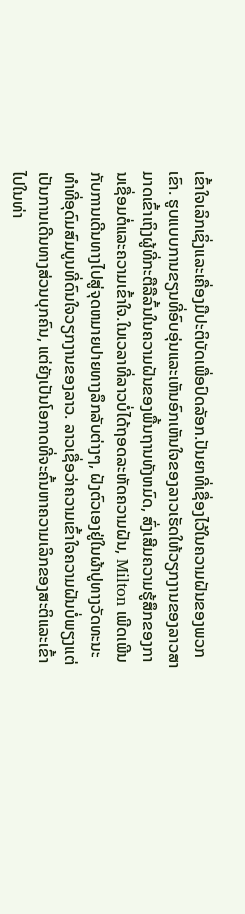ເຂົ້າໃຈເລິກເຊິ່ງແລະເຄື່ອງມືປະຕິບັດເພື່ອປົດລັອກ.ປັນຍາທີ່ເຊື່ອງໄວ້ໃນຄວາມຝັນຂອງພວກເຂົາ. ຮູບແບບການຂຽນທີ່ອົບອຸ່ນແລະເຫັນອົກເຫັນໃຈຂອງລາວເຮັດໃຫ້ວຽກງານຂອງລາວສາມາດເຂົ້າເຖິງຜູ້ທີ່ກະຕືລືລົ້ນໃນຄວາມຝັນຂອງພື້ນຖານທັງຫມົດ, ສົ່ງເສີມຄວາມຮູ້ສຶກຂອງການເຊື່ອມຕໍ່ແລະຄວາມເຂົ້າໃຈ.ໃນເວລາທີ່ລາວບໍ່ໄດ້ຖອດລະຫັດຄວາມຝັນ, Milton ເພີດເພີນກັບການເດີນທາງໄປສູ່ຈຸດຫມາຍປາຍທາງລຶກລັບຕ່າງໆ, ຝັງຕົວເອງຢູ່ໃນຜ້າປູທາງວັດທະນະທໍາທີ່ອຸດົມສົມບູນທີ່ດົນໃຈວຽກງານຂອງລາວ. ລາວເຊື່ອວ່າຄວາມເຂົ້າໃຈຄວາມຝັນບໍ່ພຽງແຕ່ເປັນການເດີນທາງສ່ວນບຸກຄົນ, ແຕ່ຍັງເປັນໂອກາດທີ່ຈະຄົ້ນຫາຄວາມເລິກຂອງສະຕິແລະເຂົ້າໄປໃນທ່າ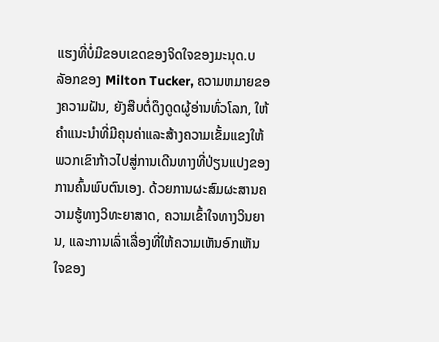ແຮງທີ່ບໍ່ມີຂອບເຂດຂອງຈິດໃຈຂອງມະນຸດ.ບລັອກຂອງ Milton Tucker, ຄວາມຫມາຍຂອງຄວາມຝັນ, ຍັງສືບຕໍ່ດຶງດູດຜູ້ອ່ານທົ່ວໂລກ, ໃຫ້ຄໍາແນະນໍາທີ່ມີຄຸນຄ່າແລະສ້າງຄວາມເຂັ້ມແຂງໃຫ້ພວກເຂົາກ້າວໄປສູ່ການເດີນທາງທີ່ປ່ຽນແປງຂອງການຄົ້ນພົບຕົນເອງ. ດ້ວຍການຜະສົມຜະສານຄວາມຮູ້ທາງວິທະຍາສາດ, ຄວາມເຂົ້າໃຈທາງວິນຍານ, ແລະການເລົ່າເລື່ອງທີ່ໃຫ້ຄວາມເຫັນອົກເຫັນໃຈຂອງ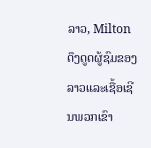ລາວ, Milton ດຶງດູດຜູ້ຊົມຂອງລາວແລະເຊື້ອເຊີນພວກເຂົາ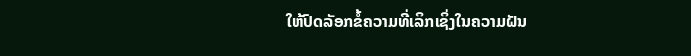ໃຫ້ປົດລັອກຂໍ້ຄວາມທີ່ເລິກເຊິ່ງໃນຄວາມຝັນ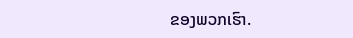ຂອງພວກເຮົາ.